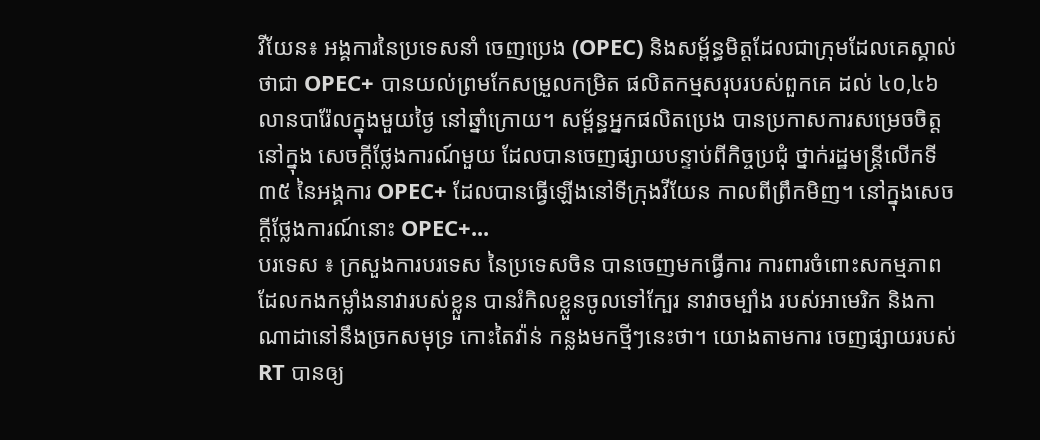វីយែន៖ អង្គការនៃប្រទេសនាំ ចេញប្រេង (OPEC) និងសម្ព័ន្ធមិត្តដែលជាក្រុមដែលគេស្គាល់ថាជា OPEC+ បានយល់ព្រមកែសម្រួលកម្រិត ផលិតកម្មសរុបរបស់ពួកគេ ដល់ ៤០,៤៦លានបារ៉ែលក្នុងមួយថ្ងៃ នៅឆ្នាំក្រោយ។ សម្ព័ន្ធអ្នកផលិតប្រេង បានប្រកាសការសម្រេចចិត្តនៅក្នុង សេចក្តីថ្លែងការណ៍មួយ ដែលបានចេញផ្សាយបន្ទាប់ពីកិច្ចប្រជុំ ថ្នាក់រដ្ឋមន្ត្រីលើកទី៣៥ នៃអង្គការ OPEC+ ដែលបានធ្វើឡើងនៅទីក្រុងវីយែន កាលពីព្រឹកមិញ។ នៅក្នុងសេចក្តីថ្លែងការណ៍នោះ OPEC+...
បរទេស ៖ ក្រសួងការបរទេស នៃប្រទេសចិន បានចេញមកធ្វើការ ការពារចំពោះសកម្មភាព ដែលកងកម្លាំងនាវារបស់ខ្លួន បានរំកិលខ្លួនចូលទៅក្បែរ នាវាចម្បាំង របស់អាមេរិក និងកាណាដានៅនឹងច្រកសមុទ្រ កោះតៃវ៉ាន់ កន្លងមកថ្មីៗនេះថា។ យោងតាមការ ចេញផ្សាយរបស់ RT បានឲ្យ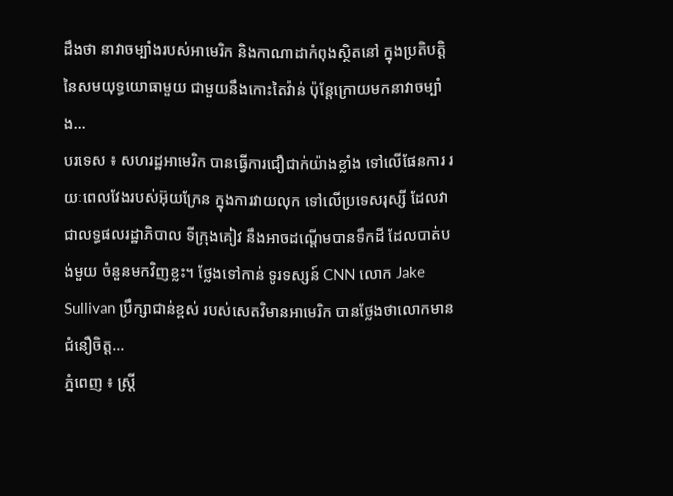ដឹងថា នាវាចម្បាំងរបស់អាមេរិក និងកាណាដាកំពុងស្ថិតនៅ ក្នុងប្រតិបត្តិនៃសមយុទ្ធយោធាមួយ ជាមួយនឹងកោះតៃវ៉ាន់ ប៉ុន្តែក្រោយមកនាវាចម្បាំង...
បរទេស ៖ សហរដ្ឋអាមេរិក បានធ្វើការជឿជាក់យ៉ាងខ្លាំង ទៅលើផែនការ រយៈពេលវែងរបស់អ៊ុយក្រែន ក្នុងការវាយលុក ទៅលើប្រទេសរុស្សី ដែលវាជាលទ្ធផលរដ្ឋាភិបាល ទីក្រុងគៀវ នឹងអាចដណ្តើមបានទឹកដី ដែលបាត់បង់មួយ ចំនួនមកវិញខ្លះ។ ថ្លែងទៅកាន់ ទូរទស្សន៍ CNN លោក Jake Sullivan ប្រឹក្សាជាន់ខ្ពស់ របស់សេតវិមានអាមេរិក បានថ្លែងថាលោកមានជំនឿចិត្ត...
ភ្នំពេញ ៖ ស្ត្រី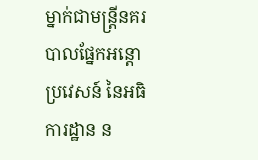ម្នាក់ជាមន្ត្រីនគរបាលផ្នែកអន្តោប្រវេសន៍ នៃអធិការដ្ឋាន ន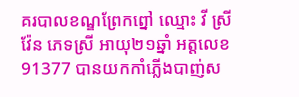គរបាលខណ្ឌព្រែកព្នៅ ឈ្មោះ វី ស្រីវ៉ែន ភេទស្រី អាយុ២១ឆ្នាំ អត្តលេខ 91377 បានយកកាំភ្លើងបាញ់ស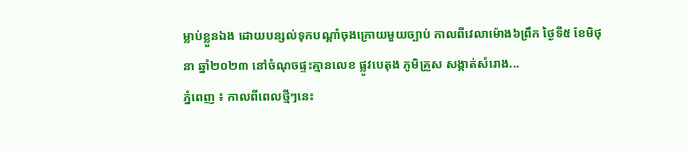ម្លាប់ខ្លួនឯង ដោយបន្សល់ទុកបណ្តាំចុងក្រោយមួយច្បាប់ កាលពីវេលាម៉ោង៦ព្រឹក ថ្ងៃទី៥ ខែមិថុនា ឆ្នាំ២០២៣ នៅចំណុចផ្ទះគ្មានលេខ ផ្លូវបេតុង ភូមិគ្រួស សង្កាត់សំរោង...
ភ្នំពេញ ៖ កាលពីពេលថ្មីៗនេះ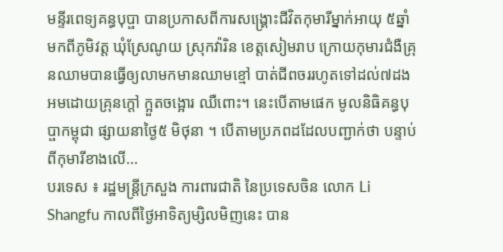មន្ទីរពេទ្យគន្ធបុប្ផា បានប្រកាសពីការសង្រ្គោះជីវិតកុមារីម្នាក់អាយុ ៥ឆ្នាំ មកពីភូមិវត្ត ឃុំស្រែណូយ ស្រុកវ៉ារិន ខេត្តសៀមរាប ក្រោយកុមារជំងឺគ្រុនឈាមបានធ្វើឲ្យលាមកមានឈាមខ្មៅ បាត់ជីពចររហូតទៅដល់៧ដង អមដោយគ្រុនក្តៅ ក្អួតចង្អោរ ឈឺពោះ។ នេះបើតាមផេក មូលនិធិគន្ធបុប្ផាកម្ពុជា ផ្សាយនាថ្ងៃ៥ មិថុនា ។ បើតាមប្រភពដដែលបញ្ជាក់ថា បន្ទាប់ពីកុមារីខាងលើ...
បរទេស ៖ រដ្ឋមន្ត្រីក្រសួង ការពារជាតិ នៃប្រទេសចិន លោក Li Shangfu កាលពីថ្ងៃអាទិត្យម្សិលមិញនេះ បាន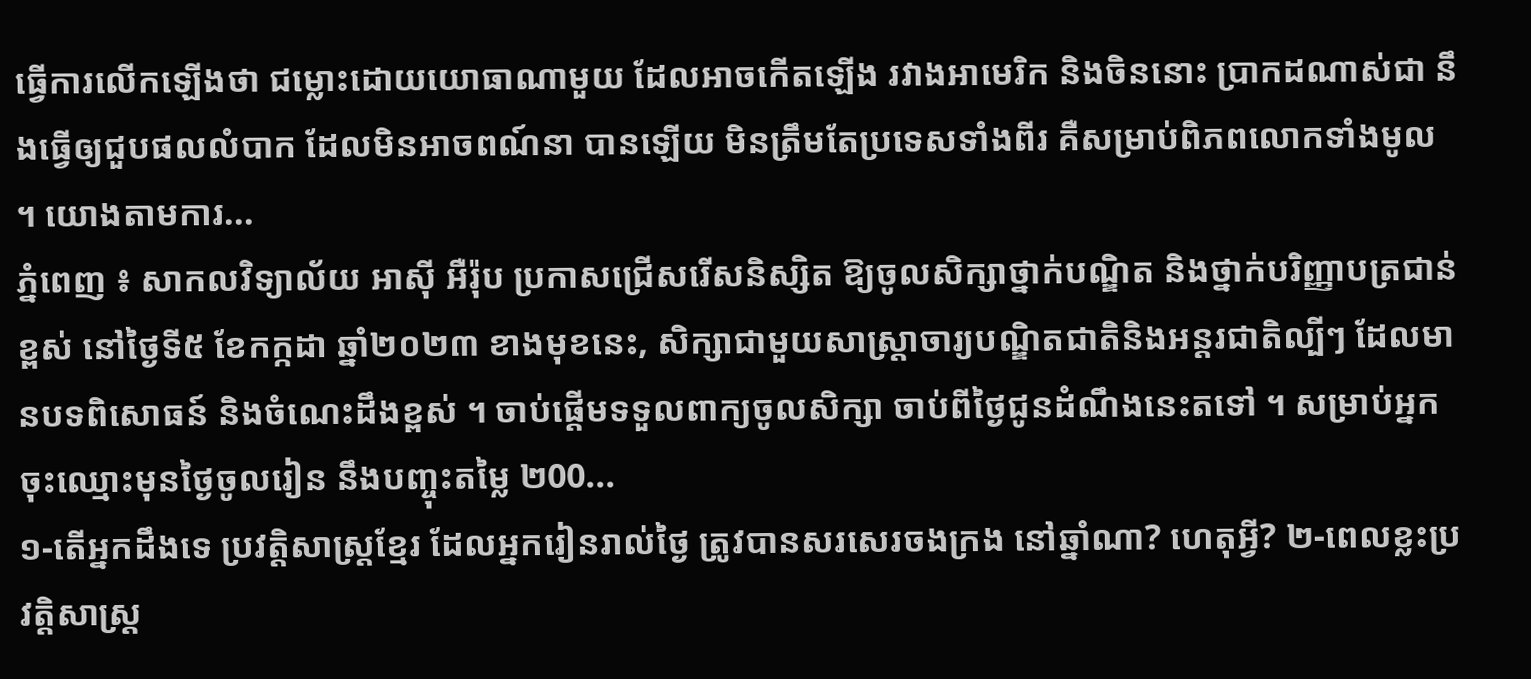ធ្វើការលើកឡើងថា ជម្លោះដោយយោធាណាមួយ ដែលអាចកើតឡើង រវាងអាមេរិក និងចិននោះ ប្រាកដណាស់ជា នឹងធ្វើឲ្យជួបផលលំបាក ដែលមិនអាចពណ៍នា បានឡើយ មិនត្រឹមតែប្រទេសទាំងពីរ គឺសម្រាប់ពិភពលោកទាំងមូល ។ យោងតាមការ...
ភ្នំពេញ ៖ សាកលវិទ្យាល័យ អាស៊ី អឺរ៉ុប ប្រកាសជ្រើសរើសនិស្សិត ឱ្យចូលសិក្សាថ្នាក់បណ្ឌិត និងថ្នាក់បរិញ្ញាបត្រជាន់ខ្ពស់ នៅថ្ងៃទី៥ ខែកក្កដា ឆ្នាំ២០២៣ ខាងមុខនេះ, សិក្សាជាមួយសាស្រ្តាចារ្យបណ្ឌិតជាតិនិងអន្តរជាតិល្បីៗ ដែលមានបទពិសោធន៍ និងចំណេះដឹងខ្ពស់ ។ ចាប់ផ្តើមទទួលពាក្យចូលសិក្សា ចាប់ពីថ្ងៃជូនដំណឹងនេះតទៅ ។ សម្រាប់អ្នកចុះឈ្មោះមុនថ្ងៃចូលរៀន នឹងបញ្ចុះតម្លៃ ២00...
១-តើអ្នកដឹងទេ ប្រវត្តិសាស្ត្រខ្មែរ ដែលអ្នករៀនរាល់ថ្ងៃ ត្រូវបានសរសេរចងក្រង នៅឆ្នាំណា? ហេតុអ្វី? ២-ពេលខ្លះប្រវត្តិសាស្ត្រ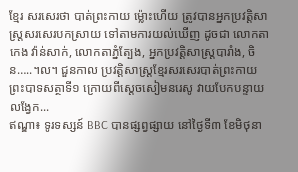ខ្មែរ សរសេរថា បាត់ព្រះកាយ ម្ល៉ោះហើយ ត្រូវបានអ្នកប្រវត្តិសាស្ត្រសរសេរបកស្រាយ ទៅតាមការយល់ឃើញ ដូចជា លោកតាកេង វ៉ាន់សាក់, លោកតាភ្នំត្បែង, អ្នកប្រវត្តិសាស្ត្របារាំង, ចិន…..។ល។ ជួនកាល ប្រវត្តិសាស្ត្រខ្មែរសរសេរបាត់ព្រះកាយព្រះបាទសត្ថាទី១ ក្រោយពីស្តេចសៀមនរេសូ វាយបែកបន្ទាយលង្វែក...
ឥណ្ឌា៖ ទូរទស្សន៍ BBC បានផ្សព្វផ្សាយ នៅថ្ងៃទី៣ ខែមិថុនា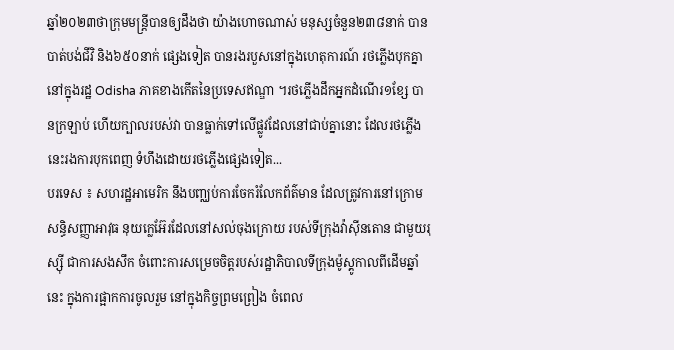ឆ្នាំ២០២៣ថាក្រុមមន្ត្រីបានឲ្យដឹងថា យ៉ាងហោចណាស់ មនុស្សចំនួន២៣៨នាក់ បានបាត់បង់ជីវិ និង៦៥០នាក់ ផ្សេងទៀត បានរងរបួសនៅក្នុងហេតុការណ៍ រថភ្លើងបុកគ្នានៅក្នុងរដ្ឋ Odisha ភាគខាងកើតនៃប្រទេសឥណ្ឌា ។រថភ្លើងដឹកអ្នកដំណើរ១ខ្សែ បានក្រឡាប់ ហើយក្បាលរបស់វា បានធ្លាក់ទៅលើផ្លូវដែលនៅជាប់គ្នានោះ ដែលរថភ្លើងនេះរងការបុកពេញ ទំហឹងដោយរថភ្លើងផ្សេងទៀត...
បរទេស ៖ សហរដ្ឋអាមេរិក នឹងបញ្ឈប់ការចែករំលែកព័ត៌មាន ដែលត្រូវការនៅក្រោមសន្ធិសញ្ញាអាវុធ នុយក្លេអ៊ែរដែលនៅសល់ចុងក្រោយ របស់ទីក្រុងវ៉ាស៊ីនតោន ជាមួយរុស្ស៊ី ជាការសងសឹក ចំពោះការសម្រេចចិត្តរបស់រដ្ឋាភិបាលទីក្រុងម៉ូស្គូកាលពីដើមឆ្នាំនេះ ក្នុងការផ្អាកការចូលរួម នៅក្នុងកិច្ចព្រមព្រៀង ចំពេល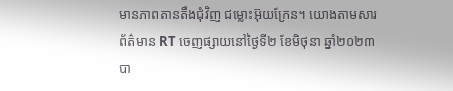មានភាពតានតឹងជុំវិញ ជម្លោះអ៊ុយក្រែន។ យោងតាមសារព័ត៌មាន RT ចេញផ្សាយនៅថ្ងៃទី២ ខែមិថុនា ឆ្នាំ២០២៣ បា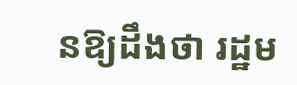នឱ្យដឹងថា រដ្ឋម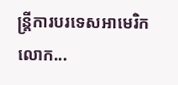ន្ត្រីការបរទេសអាមេរិក លោក...